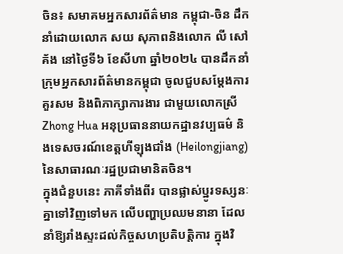ចិន៖ សមាគមអ្នកសារព័ត៌មាន កម្ពុជា-ចិន ដឹកនាំដោយលោក សយ សុភាពនិងលោក លី សៅគ័ង នៅថ្ងៃទី៦ ខែសីហា ឆ្នាំ២០២៤ បានដឹកនាំក្រុមអ្នកសារព័ត៌មានកម្ពុជា ចូលជួបសម្ដែងការគួរសម និងពិភាក្សាការងារ ជាមួយលោកស្រីZhong Hua អនុប្រធាននាយកដ្ឋានវប្បធម៌ និងទេសចរណ៍ខេត្តហីឡុងជាំង (Heilongjiang) នៃសាធារណៈរដ្ឋប្រជាមានិតចិន។
ក្នុងជំនួបនេះ ភាគីទាំងពីរ បានផ្លាស់ប្ឋូរទស្សនៈគ្នាទៅវិញទៅមក លើបញ្ហាប្រឈមនានា ដែលនាំឱ្យរាំងស្ទះដល់កិច្ចសហប្រតិបត្តិការ ក្នុងវិ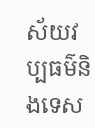ស័យវប្បធម៌និងទេស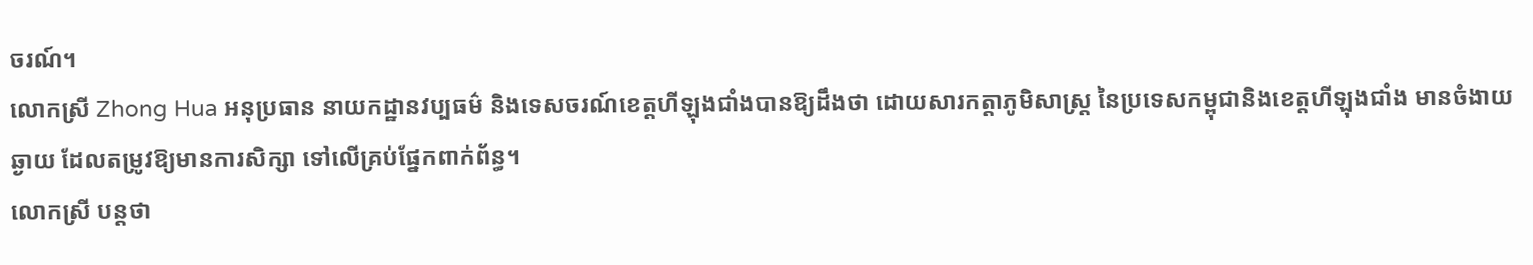ចរណ៍។
លោកស្រី Zhong Hua អនុប្រធាន នាយកដ្ឋានវប្បធម៌ និងទេសចរណ៍ខេត្តហីឡុងជាំងបានឱ្យដឹងថា ដោយសារកត្តាភូមិសាស្រ្ត នៃប្រទេសកម្ពុជានិងខេត្តហីឡុងជាំង មានចំងាយឆ្ងាយ ដែលតម្រូវឱ្យមានការសិក្សា ទៅលើគ្រប់ផ្នែកពាក់ព័ន្ធ។
លោកស្រី បន្តថា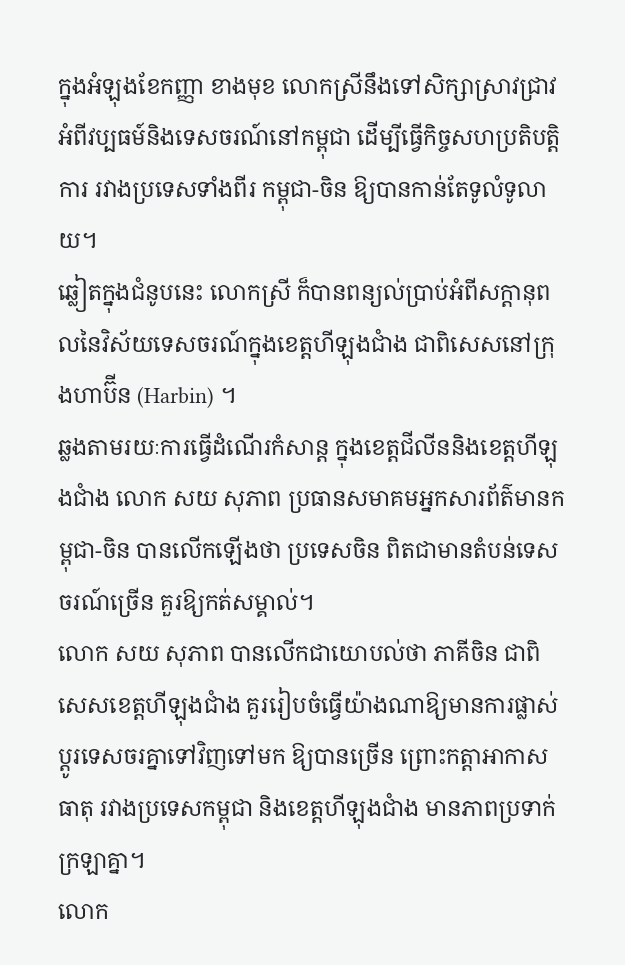ក្នុងអំឡុងខែកញ្ញា ខាងមុខ លោកស្រីនឹងទៅសិក្សាស្រាវជ្រាវ អំពីវប្បធម៍និងទេសចរណ៍នៅកម្ពុជា ដើម្បីធ្វើកិច្ចសហប្រតិបត្តិការ រវាងប្រទេសទាំងពីរ កម្ពុជា-ចិន ឱ្យបានកាន់តែទូលំទូលាយ។
ឆ្លៀតក្នុងជំនូបនេះ លោកស្រី ក៏បានពន្យល់ប្រាប់អំពីសក្ដានុពលនៃវិស័យទេសចរណ៍ក្នុងខេត្តហីឡុងជាំង ជាពិសេសនៅក្រុងហាប៊ីន (Harbin) ។
ឆ្លងតាមរយៈការធ្វើដំណើរកំសាន្ត ក្នុងខេត្តជីលីននិងខេត្តហីឡុងជាំង លោក សយ សុភាព ប្រធានសមាគមអ្នកសារព័ត៌មានកម្ពុជា-ចិន បានលើកឡើងថា ប្រទេសចិន ពិតជាមានតំបន់ទេសចរណ៍ច្រើន គួរឱ្យកត់សម្គាល់។
លោក សយ សុភាព បានលើកជាយោបល់ថា ភាគីចិន ជាពិសេសខេត្តហីឡុងជាំង គួររៀបចំធ្វើយ៉ាងណាឱ្យមានការផ្លាស់ប្ដូរទេសចរគ្នាទៅវិញទៅមក ឱ្យបានច្រើន ព្រោះកត្តាអាកាសធាតុ រវាងប្រទេសកម្ពុជា និងខេត្តហីឡុងជាំង មានភាពប្រទាក់ក្រឡាគ្នា។
លោក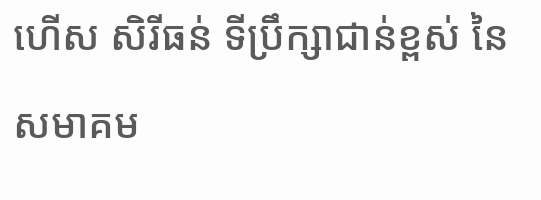ហើស សិរីធន់ ទីប្រឹក្សាជាន់ខ្ពស់ នៃសមាគម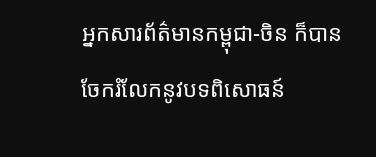អ្នកសារព័ត៌មានកម្ពុជា-ចិន ក៏បានចែករំលែកនូវបទពិសោធន៍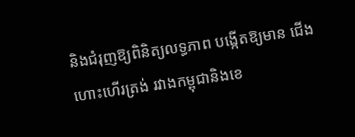និងជំរុញឱ្យពិនិត្យលទ្ធភាព បង្កើតឱ្យមាន ជើងហោះហើរត្រង់ រវាងកម្ពុជានិងខេ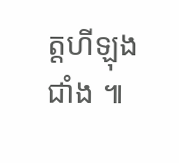ត្តហីឡុងជាំង ៕